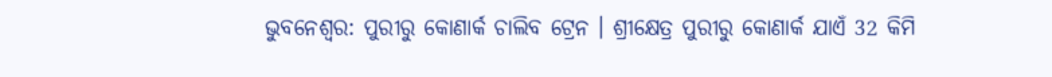ଭୁବନେଶ୍ବର: ପୁରୀରୁ କୋଣାର୍କ ଚାଲିବ ଟ୍ରେନ । ଶ୍ରୀକ୍ଷେତ୍ର ପୁରୀରୁ କୋଣାର୍କ ଯାଏଁ 32 କିମି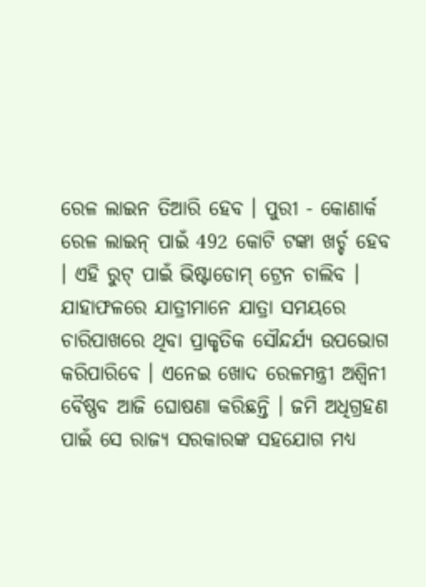ରେଳ ଲାଇନ ତିଆରି ହେବ । ପୁରୀ - କୋଣାର୍କ ରେଳ ଲାଇନ୍ ପାଇଁ 492 କୋଟି ଟଙ୍କା ଖର୍ଚ୍ଚ ହେବ । ଏହି ରୁଟ୍ ପାଇଁ ଭିଷ୍ଟାଡୋମ୍ ଟ୍ରେନ ଚାଲିବ । ଯାହାଫଳରେ ଯାତ୍ରୀମାନେ ଯାତ୍ରା ସମୟରେ ଚାରିପାଖରେ ଥିବା ପ୍ରାକୃତିକ ସୌନ୍ଦର୍ଯ୍ୟ ଉପଭୋଗ କରିପାରିବେ । ଏନେଇ ଖୋଦ ରେଳମନ୍ତ୍ରୀ ଅଶ୍ବିନୀ ବୈଷ୍ଣବ ଆଜି ଘୋଷଣା କରିଛନ୍ତି । ଜମି ଅଧିଗ୍ରହଣ ପାଇଁ ସେ ରାଜ୍ୟ ସରକାରଙ୍କ ସହଯୋଗ ମଧ୍ୟ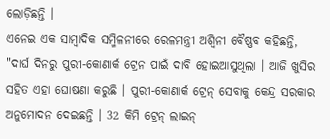ଲୋଡ଼ିଛନ୍ତି ।
ଏନେଇ ଏକ ସାମ୍ବାଦିକ ସମ୍ମିଳନୀରେ ରେଳମନ୍ତ୍ରୀ ଅଶ୍ବିନୀ ବୈଷ୍ଣବ କହିଛନ୍ତି, "ଦାର୍ଘ ଦିନରୁ ପୁରୀ-କୋଣାର୍କ ଟ୍ରେନ ପାଇଁ ଦାବି ହୋଇଆସୁଥିଲା । ଆଜି ଖୁସିର ସହିତ ଏହା ଘୋଷଣା କରୁଛି । ପୁରୀ-କୋଣାର୍କ ଟ୍ରେନ୍ ସେବାକୁ କେନ୍ଦ୍ର ସରକାର ଅନୁମୋଦନ ଦେଇଛନ୍ତି । 32 କିମି ଟ୍ରେନ୍ ଲାଇନ୍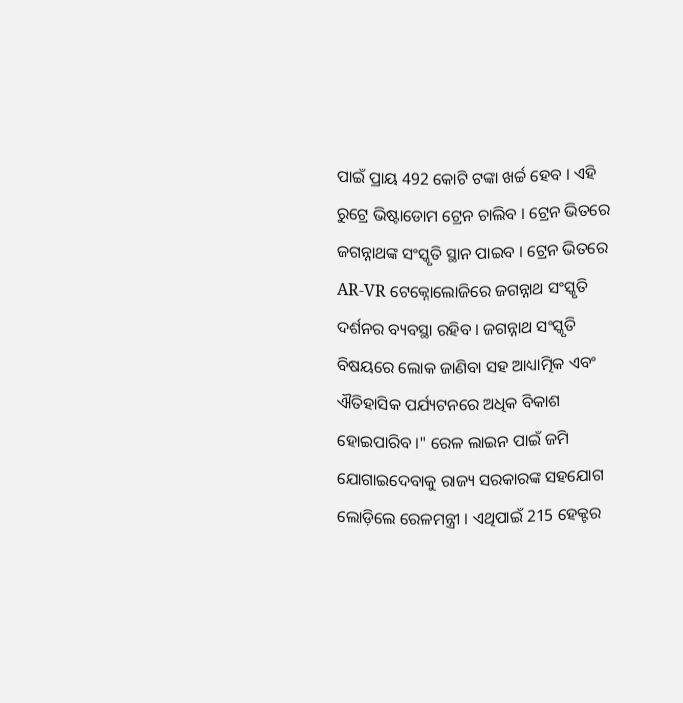ପାଇଁ ପ୍ରାୟ 492 କୋଟି ଟଙ୍କା ଖର୍ଚ୍ଚ ହେବ । ଏହି ରୁଟ୍ରେ ଭିଷ୍ଟାଡୋମ ଟ୍ରେନ ଚାଲିବ । ଟ୍ରେନ ଭିତରେ ଜଗନ୍ନାଥଙ୍କ ସଂସ୍କୃତି ସ୍ଥାନ ପାଇବ । ଟ୍ରେନ ଭିତରେ AR-VR ଟେକ୍ନୋଲୋଜିରେ ଜଗନ୍ନାଥ ସଂସ୍କୃତି ଦର୍ଶନର ବ୍ୟବସ୍ଥା ରହିବ । ଜଗନ୍ନାଥ ସଂସ୍କୃତି ବିଷୟରେ ଲୋକ ଜାଣିବା ସହ ଆଧ୍ୟାତ୍ମିକ ଏବଂ ଐତିହାସିକ ପର୍ଯ୍ୟଟନରେ ଅଧିକ ବିକାଶ ହୋଇପାରିବ ।" ରେଳ ଲାଇନ ପାଇଁ ଜମି ଯୋଗାଇଦେବାକୁ ରାଜ୍ୟ ସରକାରଙ୍କ ସହଯୋଗ ଲୋଡ଼ିଲେ ରେଳମନ୍ତ୍ରୀ । ଏଥିପାଇଁ 215 ହେକ୍ଟର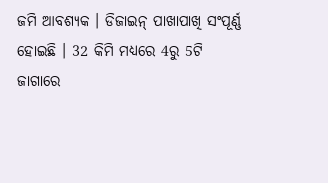ଜମି ଆବଶ୍ୟକ । ଡିଜାଇନ୍ ପାଖାପାଖି ସଂପୂର୍ଣ୍ଣ ହୋଇଛି । 32 କିମି ମଧ୍ୟରେ 4ରୁ 5ଟି ଜାଗାରେ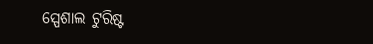ସ୍ପେଶାଲ ଟୁରିଷ୍ଟ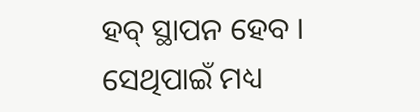ହବ୍ ସ୍ଥାପନ ହେବ । ସେଥିପାଇଁ ମଧ୍ୟ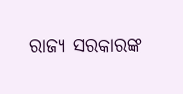ରାଜ୍ୟ ସରକାରଙ୍କ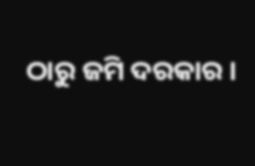ଠାରୁ ଜମି ଦରକାର ।